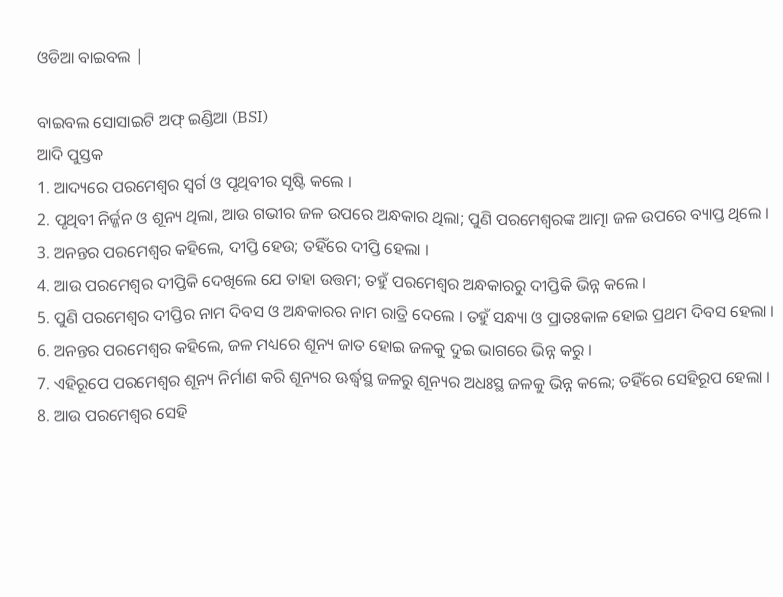ଓଡିଆ ବାଇବଲ |

ବାଇବଲ ସୋସାଇଟି ଅଫ୍ ଇଣ୍ଡିଆ (BSI)
ଆଦି ପୁସ୍ତକ
1. ଆଦ୍ୟରେ ପରମେଶ୍ଵର ସ୍ଵର୍ଗ ଓ ପୃଥିବୀର ସୃଷ୍ଟି କଲେ ।
2. ପୃଥିବୀ ନିର୍ଜ୍ଜନ ଓ ଶୂନ୍ୟ ଥିଲା, ଆଉ ଗଭୀର ଜଳ ଉପରେ ଅନ୍ଧକାର ଥିଲା; ପୁଣି ପରମେଶ୍ଵରଙ୍କ ଆତ୍ମା ଜଳ ଉପରେ ବ୍ୟାପ୍ତ ଥିଲେ ।
3. ଅନନ୍ତର ପରମେଶ୍ଵର କହିଲେ, ଦୀପ୍ତି ହେଉ; ତହିଁରେ ଦୀପ୍ତି ହେଲା ।
4. ଆଉ ପରମେଶ୍ଵର ଦୀପ୍ତିକି ଦେଖିଲେ ଯେ ତାହା ଉତ୍ତମ; ତହୁଁ ପରମେଶ୍ଵର ଅନ୍ଧକାରରୁ ଦୀପ୍ତିକି ଭିନ୍ନ କଲେ ।
5. ପୁଣି ପରମେଶ୍ଵର ଦୀପ୍ତିର ନାମ ଦିବସ ଓ ଅନ୍ଧକାରର ନାମ ରାତ୍ରି ଦେଲେ । ତହୁଁ ସନ୍ଧ୍ୟା ଓ ପ୍ରାତଃକାଳ ହୋଇ ପ୍ରଥମ ଦିବସ ହେଲା ।
6. ଅନନ୍ତର ପରମେଶ୍ଵର କହିଲେ, ଜଳ ମଧ୍ୟରେ ଶୂନ୍ୟ ଜାତ ହୋଇ ଜଳକୁ ଦୁଇ ଭାଗରେ ଭିନ୍ନ କରୁ ।
7. ଏହିରୂପେ ପରମେଶ୍ଵର ଶୂନ୍ୟ ନିର୍ମାଣ କରି ଶୂନ୍ୟର ଊର୍ଦ୍ଧ୍ଵସ୍ଥ ଜଳରୁ ଶୂନ୍ୟର ଅଧଃସ୍ଥ ଜଳକୁ ଭିନ୍ନ କଲେ; ତହିଁରେ ସେହିରୂପ ହେଲା ।
8. ଆଉ ପରମେଶ୍ଵର ସେହି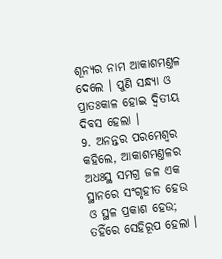ଶୂନ୍ୟର ନାମ ଆକାଶମଣ୍ତଳ ଦେଲେ । ପୁଣି ସନ୍ଧ୍ୟା ଓ ପ୍ରାତଃକାଳ ହୋଇ ଦ୍ଵିତୀୟ ଦିବସ ହେଲା ।
9. ଅନନ୍ତର ପରମେଶ୍ଵର କହିଲେ, ଆକାଶମଣ୍ତଳର ଅଧଃସ୍ଥ ସମଗ୍ର ଜଳ ଏକ ସ୍ଥାନରେ ସଂଗୃହୀତ ହେଉ ଓ ସ୍ଥଳ ପ୍ରକାଶ ହେଉ; ତହିଁରେ ସେହିରୂପ ହେଲା ।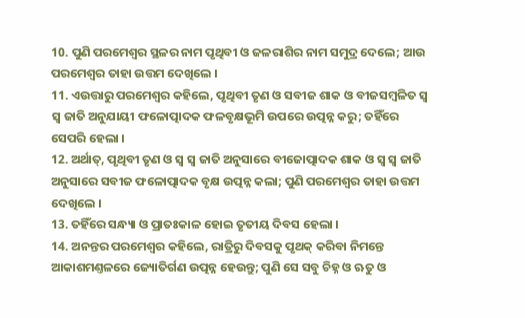10. ପୁଣି ପରମେଶ୍ଵର ସ୍ଥଳର ନାମ ପୃଥିବୀ ଓ ଜଳରାଶିର ନାମ ସମୁଦ୍ର ଦେଲେ; ଆଉ ପରମେଶ୍ଵର ତାହା ଉତ୍ତମ ଦେଖିଲେ ।
11. ଏଉତ୍ତାରୁ ପରମେଶ୍ଵର କହିଲେ, ପୃଥିବୀ ତୃଣ ଓ ସବୀଜ ଶାକ ଓ ବୀଜସମ୍ଵଳିତ ସ୍ଵ ସ୍ଵ ଜାତି ଅନୁଯାୟୀ ଫଳୋତ୍ପାଦକ ଫଳବୃକ୍ଷଭୂମି ଉପରେ ଉତ୍ପନ୍ନ କରୁ; ତହିଁରେ ସେପରି ହେଲା ।
12. ଅର୍ଥାତ୍, ପୃଥିବୀ ତୃଣ ଓ ସ୍ଵ ସ୍ଵ ଜାତି ଅନୁସାରେ ବୀଜୋତ୍ପାଦକ ଶାକ ଓ ସ୍ଵ ସ୍ଵ ଜାତି ଅନୁସାରେ ସବୀଜ ଫଳୋତ୍ପାଦକ ବୃକ୍ଷ ଉତ୍ପନ୍ନ କଲା; ପୁଣି ପରମେଶ୍ଵର ତାହା ଉତ୍ତମ ଦେଖିଲେ ।
13. ତହିଁରେ ସନ୍ଧ୍ୟା ଓ ପ୍ରାତଃକାଳ ହୋଇ ତୃତୀୟ ଦିବସ ହେଲା ।
14. ଅନନ୍ତର ପରମେଶ୍ଵର କହିଲେ, ରାତ୍ରିରୁ ଦିବସକୁ ପୃଥକ୍ କରିବା ନିମନ୍ତେ ଆକାଶମଣ୍ତଳରେ ଜ୍ୟୋତିର୍ଗଣ ଉତ୍ପନ୍ନ ହେଉନ୍ତୁ; ପୁଣି ସେ ସବୁ ଚିହ୍ନ ଓ ଋତୁ ଓ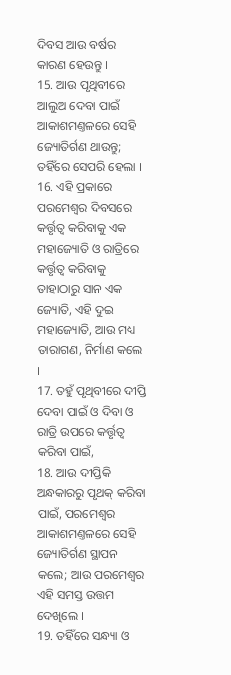ଦିବସ ଆଉ ବର୍ଷର କାରଣ ହେଉନ୍ତୁ ।
15. ଆଉ ପୃଥିବୀରେ ଆଲୁଅ ଦେବା ପାଇଁ ଆକାଶମଣ୍ତଳରେ ସେହି ଜ୍ୟୋତିର୍ଗଣ ଥାଉନ୍ତୁ; ତହିଁରେ ସେପରି ହେଲା ।
16. ଏହି ପ୍ରକାରେ ପରମେଶ୍ଵର ଦିବସରେ କର୍ତ୍ତୃତ୍ଵ କରିବାକୁ ଏକ ମହାଜ୍ୟୋତି ଓ ରାତ୍ରିରେ କର୍ତ୍ତୃତ୍ଵ କରିବାକୁ ତାହାଠାରୁ ସାନ ଏକ ଜ୍ୟୋତି, ଏହି ଦୁଇ ମହାଜ୍ୟୋତି, ଆଉ ମଧ୍ୟ ତାରାଗଣ, ନିର୍ମାଣ କଲେ ।
17. ତହୁଁ ପୃଥିବୀରେ ଦୀପ୍ତି ଦେବା ପାଇଁ ଓ ଦିବା ଓ ରାତ୍ରି ଉପରେ କର୍ତ୍ତୃତ୍ଵ କରିବା ପାଇଁ,
18. ଆଉ ଦୀପ୍ତିକି ଅନ୍ଧକାରରୁ ପୃଥକ୍ କରିବା ପାଇଁ, ପରମେଶ୍ଵର ଆକାଶମଣ୍ତଳରେ ସେହି ଜ୍ୟୋତିର୍ଗଣ ସ୍ଥାପନ କଲେ; ଆଉ ପରମେଶ୍ଵର ଏହି ସମସ୍ତ ଉତ୍ତମ ଦେଖିଲେ ।
19. ତହିଁରେ ସନ୍ଧ୍ୟା ଓ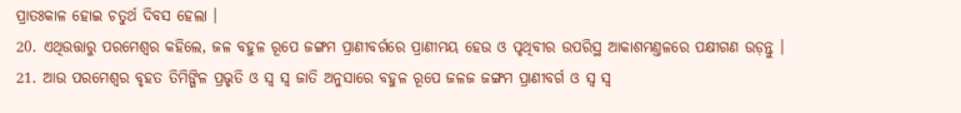ପ୍ରାତଃକାଳ ହୋଇ ଚତୁର୍ଥ ଦିବସ ହେଲା ।
20. ଏଥିଉତ୍ତାରୁ ପରମେଶ୍ଵର କହିଲେ, ଜଳ ବହୁଳ ରୂପେ ଜଙ୍ଗମ ପ୍ରାଣୀବର୍ଗରେ ପ୍ରାଣୀମୟ ହେଉ ଓ ପୃଥିବୀର ଉପରିସ୍ଥ ଆକାଶମଣ୍ତଳରେ ପକ୍ଷୀଗଣ ଉଡ଼ନ୍ତୁ ।
21. ଆଉ ପରମେଶ୍ଵର ବୃହତ ତିମିଙ୍ଗିଳ ପ୍ରଭୃତି ଓ ସ୍ଵ ସ୍ଵ ଜାତି ଅନୁସାରେ ବହୁଳ ରୂପେ ଜଳଜ ଜଙ୍ଗମ ପ୍ରାଣୀବର୍ଗ ଓ ସ୍ଵ ସ୍ଵ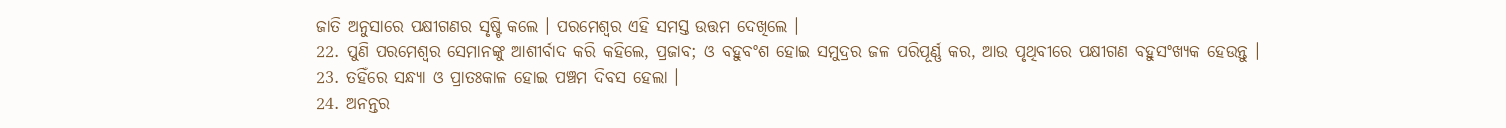ଜାତି ଅନୁସାରେ ପକ୍ଷୀଗଣର ସୃଷ୍ଟି କଲେ । ପରମେଶ୍ଵର ଏହି ସମସ୍ତ ଉତ୍ତମ ଦେଖିଲେ ।
22. ପୁଣି ପରମେଶ୍ଵର ସେମାନଙ୍କୁ ଆଶୀର୍ବାଦ କରି କହିଲେ, ପ୍ରଜାବ; ଓ ବହୁବଂଶ ହୋଇ ସମୁଦ୍ରର ଜଳ ପରିପୂର୍ଣ୍ଣ କର, ଆଉ ପୃଥିବୀରେ ପକ୍ଷୀଗଣ ବହୁସଂଖ୍ୟକ ହେଉନ୍ତୁ ।
23. ତହିଁରେ ସନ୍ଧ୍ୟା ଓ ପ୍ରାତଃକାଳ ହୋଇ ପଞ୍ଚମ ଦିବସ ହେଲା ।
24. ଅନନ୍ତର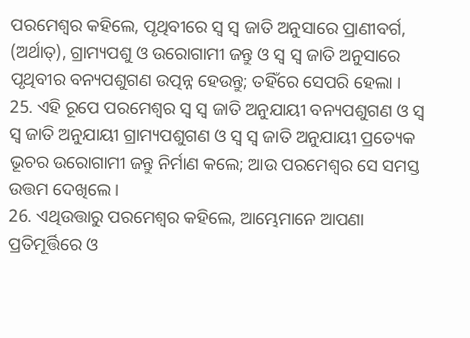ପରମେଶ୍ଵର କହିଲେ, ପୃଥିବୀରେ ସ୍ଵ ସ୍ଵ ଜାତି ଅନୁସାରେ ପ୍ରାଣୀବର୍ଗ, (ଅର୍ଥାତ୍), ଗ୍ରାମ୍ୟପଶୁ ଓ ଉରୋଗାମୀ ଜନ୍ତୁ ଓ ସ୍ଵ ସ୍ଵ ଜାତି ଅନୁସାରେ ପୃଥିବୀର ବନ୍ୟପଶୁଗଣ ଉତ୍ପନ୍ନ ହେଉନ୍ତୁ; ତହିଁରେ ସେପରି ହେଲା ।
25. ଏହି ରୂପେ ପରମେଶ୍ଵର ସ୍ଵ ସ୍ଵ ଜାତି ଅନୁଯାୟୀ ବନ୍ୟପଶୁଗଣ ଓ ସ୍ଵ ସ୍ଵ ଜାତି ଅନୁଯାୟୀ ଗ୍ରାମ୍ୟପଶୁଗଣ ଓ ସ୍ଵ ସ୍ଵ ଜାତି ଅନୁଯାୟୀ ପ୍ରତ୍ୟେକ ଭୂଚର ଉରୋଗାମୀ ଜନ୍ତୁ ନିର୍ମାଣ କଲେ; ଆଉ ପରମେଶ୍ଵର ସେ ସମସ୍ତ ଉତ୍ତମ ଦେଖିଲେ ।
26. ଏଥିଉତ୍ତାରୁ ପରମେଶ୍ଵର କହିଲେ, ଆମ୍ଭେମାନେ ଆପଣା ପ୍ରତିମୂର୍ତ୍ତିରେ ଓ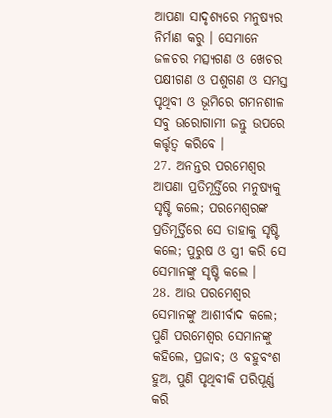ଆପଣା ସାଦୃଶ୍ୟରେ ମନୁଷ୍ୟର ନିର୍ମାଣ କରୁ । ସେମାନେ ଜଳଚର ମତ୍ସ୍ୟଗଣ ଓ ଖେଚର ପକ୍ଷୀଗଣ ଓ ପଶୁଗଣ ଓ ସମସ୍ତ ପୃଥିବୀ ଓ ଭୂମିରେ ଗମନଶୀଳ ସବୁ ଉରୋଗାମୀ ଜନ୍ତୁ ଉପରେ କର୍ତ୍ତୃତ୍ଵ କରିବେ ।
27. ଅନନ୍ତର ପରମେଶ୍ଵର ଆପଣା ପ୍ରତିମୂର୍ତ୍ତିରେ ମନୁଷ୍ୟକୁ ସୃଷ୍ଟି କଲେ; ପରମେଶ୍ଵରଙ୍କ ପ୍ରତିମୂର୍ତ୍ତିରେ ସେ ତାହାକୁ ସୃଷ୍ଟି କଲେ; ପୁରୁଷ ଓ ସ୍ତ୍ରୀ କରି ସେ ସେମାନଙ୍କୁ ସୃଷ୍ଟି କଲେ ।
28. ଆଉ ପରମେଶ୍ଵର ସେମାନଙ୍କୁ ଆଶୀର୍ବାଦ କଲେ; ପୁଣି ପରମେଶ୍ଵର ସେମାନଙ୍କୁ କହିଲେ, ପ୍ରଜାବ; ଓ ବହୁବଂଶ ହୁଅ, ପୁଣି ପୃଥିବୀକି ପରିପୂର୍ଣ୍ଣ କରି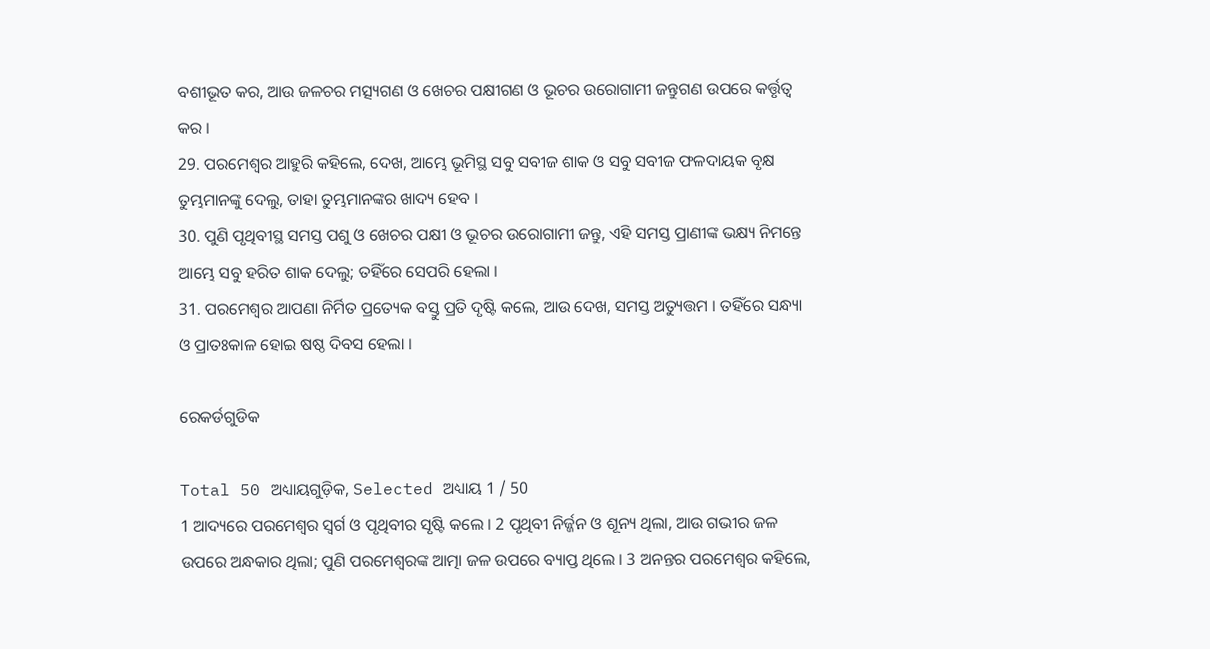ବଶୀଭୂତ କର, ଆଉ ଜଳଚର ମତ୍ସ୍ୟଗଣ ଓ ଖେଚର ପକ୍ଷୀଗଣ ଓ ଭୂଚର ଉରୋଗାମୀ ଜନ୍ତୁଗଣ ଉପରେ କର୍ତ୍ତୃତ୍ଵ କର ।
29. ପରମେଶ୍ଵର ଆହୁରି କହିଲେ, ଦେଖ, ଆମ୍ଭେ ଭୂମିସ୍ଥ ସବୁ ସବୀଜ ଶାକ ଓ ସବୁ ସବୀଜ ଫଳଦାୟକ ବୃକ୍ଷ ତୁମ୍ଭମାନଙ୍କୁ ଦେଲୁ, ତାହା ତୁମ୍ଭମାନଙ୍କର ଖାଦ୍ୟ ହେବ ।
30. ପୁଣି ପୃଥିବୀସ୍ଥ ସମସ୍ତ ପଶୁ ଓ ଖେଚର ପକ୍ଷୀ ଓ ଭୂଚର ଉରୋଗାମୀ ଜନ୍ତୁ, ଏହି ସମସ୍ତ ପ୍ରାଣୀଙ୍କ ଭକ୍ଷ୍ୟ ନିମନ୍ତେ ଆମ୍ଭେ ସବୁ ହରିତ ଶାକ ଦେଲୁ; ତହିଁରେ ସେପରି ହେଲା ।
31. ପରମେଶ୍ଵର ଆପଣା ନିର୍ମିତ ପ୍ରତ୍ୟେକ ବସ୍ତୁ ପ୍ରତି ଦୃଷ୍ଟି କଲେ, ଆଉ ଦେଖ, ସମସ୍ତ ଅତ୍ୟୁତ୍ତମ । ତହିଁରେ ସନ୍ଧ୍ୟା ଓ ପ୍ରାତଃକାଳ ହୋଇ ଷଷ୍ଠ ଦିବସ ହେଲା ।

ରେକର୍ଡଗୁଡିକ

Total 50 ଅଧ୍ୟାୟଗୁଡ଼ିକ, Selected ଅଧ୍ୟାୟ 1 / 50
1 ଆଦ୍ୟରେ ପରମେଶ୍ଵର ସ୍ଵର୍ଗ ଓ ପୃଥିବୀର ସୃଷ୍ଟି କଲେ । 2 ପୃଥିବୀ ନିର୍ଜ୍ଜନ ଓ ଶୂନ୍ୟ ଥିଲା, ଆଉ ଗଭୀର ଜଳ ଉପରେ ଅନ୍ଧକାର ଥିଲା; ପୁଣି ପରମେଶ୍ଵରଙ୍କ ଆତ୍ମା ଜଳ ଉପରେ ବ୍ୟାପ୍ତ ଥିଲେ । 3 ଅନନ୍ତର ପରମେଶ୍ଵର କହିଲେ,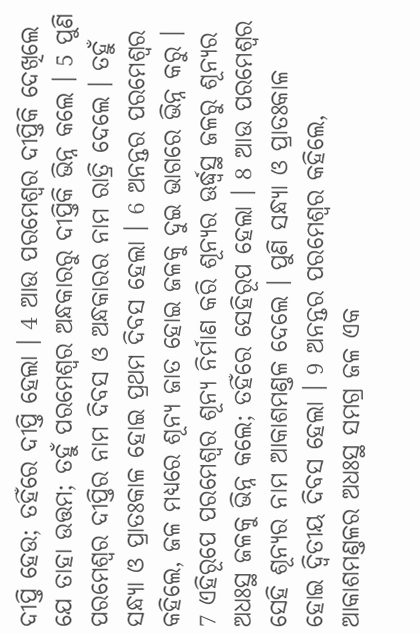ଦୀପ୍ତି ହେଉ; ତହିଁରେ ଦୀପ୍ତି ହେଲା । 4 ଆଉ ପରମେଶ୍ଵର ଦୀପ୍ତିକି ଦେଖିଲେ ଯେ ତାହା ଉତ୍ତମ; ତହୁଁ ପରମେଶ୍ଵର ଅନ୍ଧକାରରୁ ଦୀପ୍ତିକି ଭିନ୍ନ କଲେ । 5 ପୁଣି ପରମେଶ୍ଵର ଦୀପ୍ତିର ନାମ ଦିବସ ଓ ଅନ୍ଧକାରର ନାମ ରାତ୍ରି ଦେଲେ । ତହୁଁ ସନ୍ଧ୍ୟା ଓ ପ୍ରାତଃକାଳ ହୋଇ ପ୍ରଥମ ଦିବସ ହେଲା । 6 ଅନନ୍ତର ପରମେଶ୍ଵର କହିଲେ, ଜଳ ମଧ୍ୟରେ ଶୂନ୍ୟ ଜାତ ହୋଇ ଜଳକୁ ଦୁଇ ଭାଗରେ ଭିନ୍ନ କରୁ । 7 ଏହିରୂପେ ପରମେଶ୍ଵର ଶୂନ୍ୟ ନିର୍ମାଣ କରି ଶୂନ୍ୟର ଊର୍ଦ୍ଧ୍ଵସ୍ଥ ଜଳରୁ ଶୂନ୍ୟର ଅଧଃସ୍ଥ ଜଳକୁ ଭିନ୍ନ କଲେ; ତହିଁରେ ସେହିରୂପ ହେଲା । 8 ଆଉ ପରମେଶ୍ଵର ସେହି ଶୂନ୍ୟର ନାମ ଆକାଶମଣ୍ତଳ ଦେଲେ । ପୁଣି ସନ୍ଧ୍ୟା ଓ ପ୍ରାତଃକାଳ ହୋଇ ଦ୍ଵିତୀୟ ଦିବସ ହେଲା । 9 ଅନନ୍ତର ପରମେଶ୍ଵର କହିଲେ, ଆକାଶମଣ୍ତଳର ଅଧଃସ୍ଥ ସମଗ୍ର ଜଳ ଏକ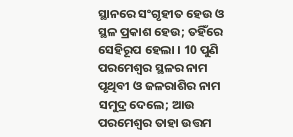ସ୍ଥାନରେ ସଂଗୃହୀତ ହେଉ ଓ ସ୍ଥଳ ପ୍ରକାଶ ହେଉ; ତହିଁରେ ସେହିରୂପ ହେଲା । 10 ପୁଣି ପରମେଶ୍ଵର ସ୍ଥଳର ନାମ ପୃଥିବୀ ଓ ଜଳରାଶିର ନାମ ସମୁଦ୍ର ଦେଲେ; ଆଉ ପରମେଶ୍ଵର ତାହା ଉତ୍ତମ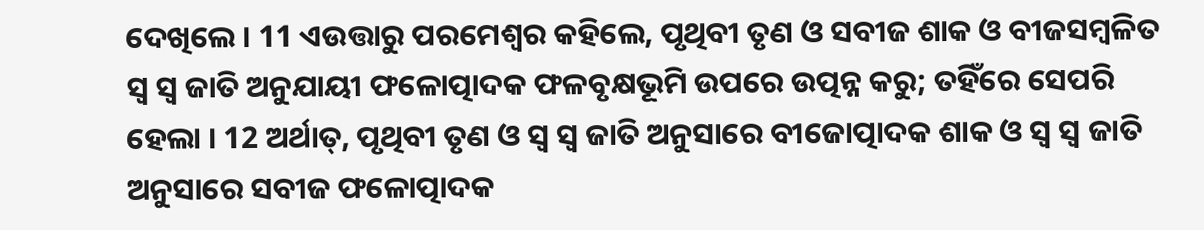ଦେଖିଲେ । 11 ଏଉତ୍ତାରୁ ପରମେଶ୍ଵର କହିଲେ, ପୃଥିବୀ ତୃଣ ଓ ସବୀଜ ଶାକ ଓ ବୀଜସମ୍ଵଳିତ ସ୍ଵ ସ୍ଵ ଜାତି ଅନୁଯାୟୀ ଫଳୋତ୍ପାଦକ ଫଳବୃକ୍ଷଭୂମି ଉପରେ ଉତ୍ପନ୍ନ କରୁ; ତହିଁରେ ସେପରି ହେଲା । 12 ଅର୍ଥାତ୍, ପୃଥିବୀ ତୃଣ ଓ ସ୍ଵ ସ୍ଵ ଜାତି ଅନୁସାରେ ବୀଜୋତ୍ପାଦକ ଶାକ ଓ ସ୍ଵ ସ୍ଵ ଜାତି ଅନୁସାରେ ସବୀଜ ଫଳୋତ୍ପାଦକ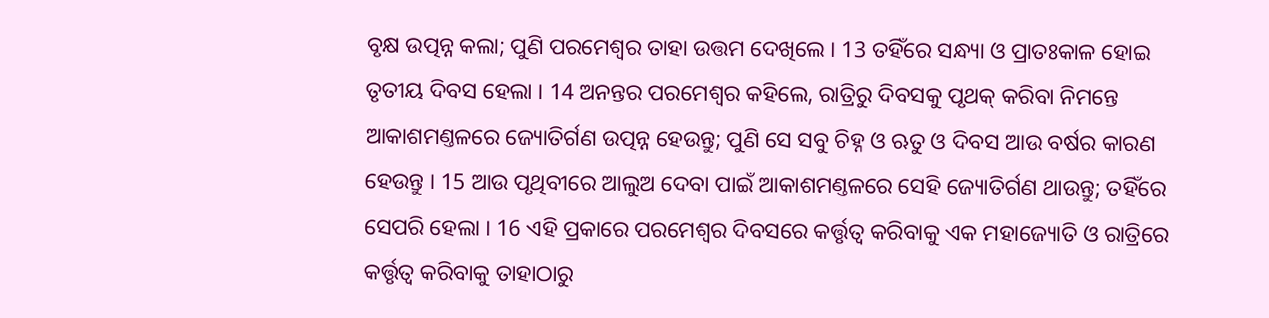ବୃକ୍ଷ ଉତ୍ପନ୍ନ କଲା; ପୁଣି ପରମେଶ୍ଵର ତାହା ଉତ୍ତମ ଦେଖିଲେ । 13 ତହିଁରେ ସନ୍ଧ୍ୟା ଓ ପ୍ରାତଃକାଳ ହୋଇ ତୃତୀୟ ଦିବସ ହେଲା । 14 ଅନନ୍ତର ପରମେଶ୍ଵର କହିଲେ, ରାତ୍ରିରୁ ଦିବସକୁ ପୃଥକ୍ କରିବା ନିମନ୍ତେ ଆକାଶମଣ୍ତଳରେ ଜ୍ୟୋତିର୍ଗଣ ଉତ୍ପନ୍ନ ହେଉନ୍ତୁ; ପୁଣି ସେ ସବୁ ଚିହ୍ନ ଓ ଋତୁ ଓ ଦିବସ ଆଉ ବର୍ଷର କାରଣ ହେଉନ୍ତୁ । 15 ଆଉ ପୃଥିବୀରେ ଆଲୁଅ ଦେବା ପାଇଁ ଆକାଶମଣ୍ତଳରେ ସେହି ଜ୍ୟୋତିର୍ଗଣ ଥାଉନ୍ତୁ; ତହିଁରେ ସେପରି ହେଲା । 16 ଏହି ପ୍ରକାରେ ପରମେଶ୍ଵର ଦିବସରେ କର୍ତ୍ତୃତ୍ଵ କରିବାକୁ ଏକ ମହାଜ୍ୟୋତି ଓ ରାତ୍ରିରେ କର୍ତ୍ତୃତ୍ଵ କରିବାକୁ ତାହାଠାରୁ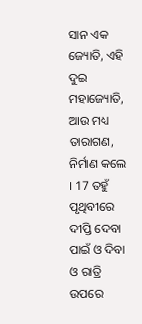ସାନ ଏକ ଜ୍ୟୋତି, ଏହି ଦୁଇ ମହାଜ୍ୟୋତି, ଆଉ ମଧ୍ୟ ତାରାଗଣ, ନିର୍ମାଣ କଲେ । 17 ତହୁଁ ପୃଥିବୀରେ ଦୀପ୍ତି ଦେବା ପାଇଁ ଓ ଦିବା ଓ ରାତ୍ରି ଉପରେ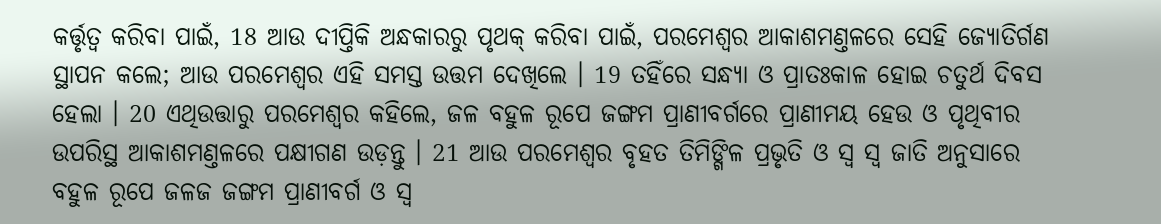କର୍ତ୍ତୃତ୍ଵ କରିବା ପାଇଁ, 18 ଆଉ ଦୀପ୍ତିକି ଅନ୍ଧକାରରୁ ପୃଥକ୍ କରିବା ପାଇଁ, ପରମେଶ୍ଵର ଆକାଶମଣ୍ତଳରେ ସେହି ଜ୍ୟୋତିର୍ଗଣ ସ୍ଥାପନ କଲେ; ଆଉ ପରମେଶ୍ଵର ଏହି ସମସ୍ତ ଉତ୍ତମ ଦେଖିଲେ । 19 ତହିଁରେ ସନ୍ଧ୍ୟା ଓ ପ୍ରାତଃକାଳ ହୋଇ ଚତୁର୍ଥ ଦିବସ ହେଲା । 20 ଏଥିଉତ୍ତାରୁ ପରମେଶ୍ଵର କହିଲେ, ଜଳ ବହୁଳ ରୂପେ ଜଙ୍ଗମ ପ୍ରାଣୀବର୍ଗରେ ପ୍ରାଣୀମୟ ହେଉ ଓ ପୃଥିବୀର ଉପରିସ୍ଥ ଆକାଶମଣ୍ତଳରେ ପକ୍ଷୀଗଣ ଉଡ଼ନ୍ତୁ । 21 ଆଉ ପରମେଶ୍ଵର ବୃହତ ତିମିଙ୍ଗିଳ ପ୍ରଭୃତି ଓ ସ୍ଵ ସ୍ଵ ଜାତି ଅନୁସାରେ ବହୁଳ ରୂପେ ଜଳଜ ଜଙ୍ଗମ ପ୍ରାଣୀବର୍ଗ ଓ ସ୍ଵ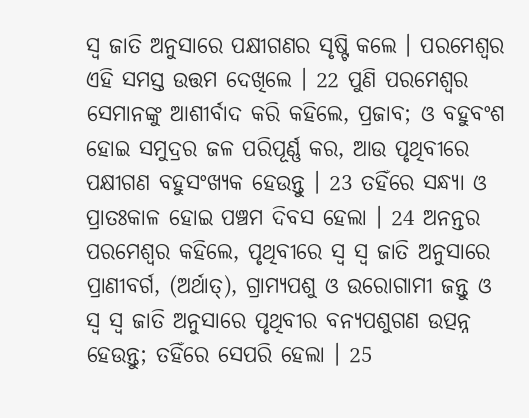ସ୍ଵ ଜାତି ଅନୁସାରେ ପକ୍ଷୀଗଣର ସୃଷ୍ଟି କଲେ । ପରମେଶ୍ଵର ଏହି ସମସ୍ତ ଉତ୍ତମ ଦେଖିଲେ । 22 ପୁଣି ପରମେଶ୍ଵର ସେମାନଙ୍କୁ ଆଶୀର୍ବାଦ କରି କହିଲେ, ପ୍ରଜାବ; ଓ ବହୁବଂଶ ହୋଇ ସମୁଦ୍ରର ଜଳ ପରିପୂର୍ଣ୍ଣ କର, ଆଉ ପୃଥିବୀରେ ପକ୍ଷୀଗଣ ବହୁସଂଖ୍ୟକ ହେଉନ୍ତୁ । 23 ତହିଁରେ ସନ୍ଧ୍ୟା ଓ ପ୍ରାତଃକାଳ ହୋଇ ପଞ୍ଚମ ଦିବସ ହେଲା । 24 ଅନନ୍ତର ପରମେଶ୍ଵର କହିଲେ, ପୃଥିବୀରେ ସ୍ଵ ସ୍ଵ ଜାତି ଅନୁସାରେ ପ୍ରାଣୀବର୍ଗ, (ଅର୍ଥାତ୍), ଗ୍ରାମ୍ୟପଶୁ ଓ ଉରୋଗାମୀ ଜନ୍ତୁ ଓ ସ୍ଵ ସ୍ଵ ଜାତି ଅନୁସାରେ ପୃଥିବୀର ବନ୍ୟପଶୁଗଣ ଉତ୍ପନ୍ନ ହେଉନ୍ତୁ; ତହିଁରେ ସେପରି ହେଲା । 25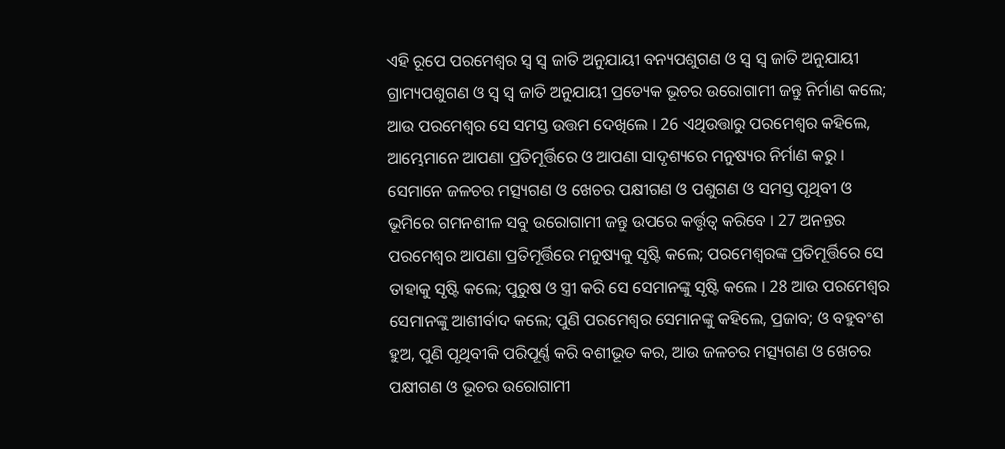ଏହି ରୂପେ ପରମେଶ୍ଵର ସ୍ଵ ସ୍ଵ ଜାତି ଅନୁଯାୟୀ ବନ୍ୟପଶୁଗଣ ଓ ସ୍ଵ ସ୍ଵ ଜାତି ଅନୁଯାୟୀ ଗ୍ରାମ୍ୟପଶୁଗଣ ଓ ସ୍ଵ ସ୍ଵ ଜାତି ଅନୁଯାୟୀ ପ୍ରତ୍ୟେକ ଭୂଚର ଉରୋଗାମୀ ଜନ୍ତୁ ନିର୍ମାଣ କଲେ; ଆଉ ପରମେଶ୍ଵର ସେ ସମସ୍ତ ଉତ୍ତମ ଦେଖିଲେ । 26 ଏଥିଉତ୍ତାରୁ ପରମେଶ୍ଵର କହିଲେ, ଆମ୍ଭେମାନେ ଆପଣା ପ୍ରତିମୂର୍ତ୍ତିରେ ଓ ଆପଣା ସାଦୃଶ୍ୟରେ ମନୁଷ୍ୟର ନିର୍ମାଣ କରୁ । ସେମାନେ ଜଳଚର ମତ୍ସ୍ୟଗଣ ଓ ଖେଚର ପକ୍ଷୀଗଣ ଓ ପଶୁଗଣ ଓ ସମସ୍ତ ପୃଥିବୀ ଓ ଭୂମିରେ ଗମନଶୀଳ ସବୁ ଉରୋଗାମୀ ଜନ୍ତୁ ଉପରେ କର୍ତ୍ତୃତ୍ଵ କରିବେ । 27 ଅନନ୍ତର ପରମେଶ୍ଵର ଆପଣା ପ୍ରତିମୂର୍ତ୍ତିରେ ମନୁଷ୍ୟକୁ ସୃଷ୍ଟି କଲେ; ପରମେଶ୍ଵରଙ୍କ ପ୍ରତିମୂର୍ତ୍ତିରେ ସେ ତାହାକୁ ସୃଷ୍ଟି କଲେ; ପୁରୁଷ ଓ ସ୍ତ୍ରୀ କରି ସେ ସେମାନଙ୍କୁ ସୃଷ୍ଟି କଲେ । 28 ଆଉ ପରମେଶ୍ଵର ସେମାନଙ୍କୁ ଆଶୀର୍ବାଦ କଲେ; ପୁଣି ପରମେଶ୍ଵର ସେମାନଙ୍କୁ କହିଲେ, ପ୍ରଜାବ; ଓ ବହୁବଂଶ ହୁଅ, ପୁଣି ପୃଥିବୀକି ପରିପୂର୍ଣ୍ଣ କରି ବଶୀଭୂତ କର, ଆଉ ଜଳଚର ମତ୍ସ୍ୟଗଣ ଓ ଖେଚର ପକ୍ଷୀଗଣ ଓ ଭୂଚର ଉରୋଗାମୀ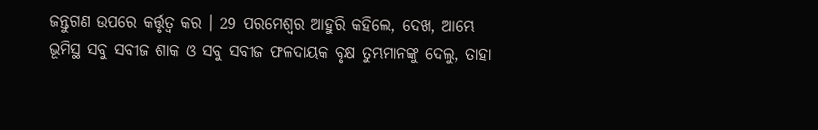ଜନ୍ତୁଗଣ ଉପରେ କର୍ତ୍ତୃତ୍ଵ କର । 29 ପରମେଶ୍ଵର ଆହୁରି କହିଲେ, ଦେଖ, ଆମ୍ଭେ ଭୂମିସ୍ଥ ସବୁ ସବୀଜ ଶାକ ଓ ସବୁ ସବୀଜ ଫଳଦାୟକ ବୃକ୍ଷ ତୁମ୍ଭମାନଙ୍କୁ ଦେଲୁ, ତାହା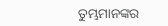ତୁମ୍ଭମାନଙ୍କର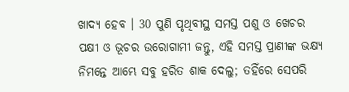ଖାଦ୍ୟ ହେବ । 30 ପୁଣି ପୃଥିବୀସ୍ଥ ସମସ୍ତ ପଶୁ ଓ ଖେଚର ପକ୍ଷୀ ଓ ଭୂଚର ଉରୋଗାମୀ ଜନ୍ତୁ, ଏହି ସମସ୍ତ ପ୍ରାଣୀଙ୍କ ଭକ୍ଷ୍ୟ ନିମନ୍ତେ ଆମ୍ଭେ ସବୁ ହରିତ ଶାକ ଦେଲୁ; ତହିଁରେ ସେପରି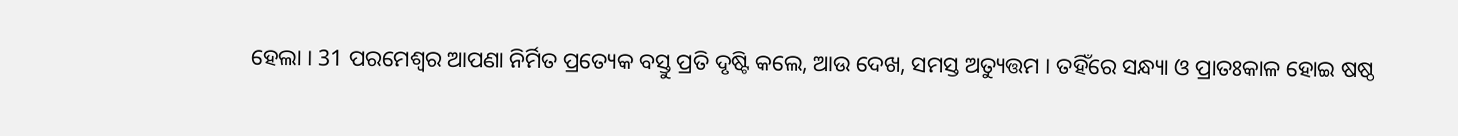ହେଲା । 31 ପରମେଶ୍ଵର ଆପଣା ନିର୍ମିତ ପ୍ରତ୍ୟେକ ବସ୍ତୁ ପ୍ରତି ଦୃଷ୍ଟି କଲେ, ଆଉ ଦେଖ, ସମସ୍ତ ଅତ୍ୟୁତ୍ତମ । ତହିଁରେ ସନ୍ଧ୍ୟା ଓ ପ୍ରାତଃକାଳ ହୋଇ ଷଷ୍ଠ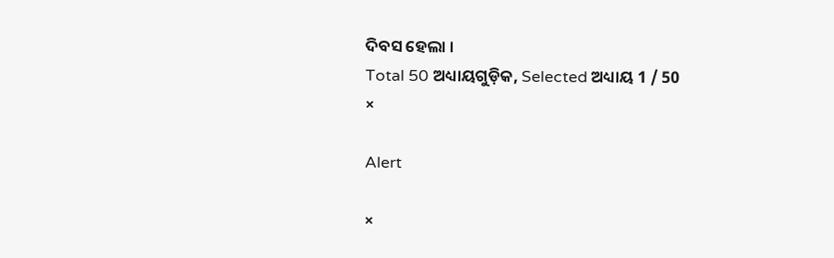ଦିବସ ହେଲା ।
Total 50 ଅଧ୍ୟାୟଗୁଡ଼ିକ, Selected ଅଧ୍ୟାୟ 1 / 50
×

Alert

×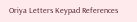Oriya Letters Keypad References